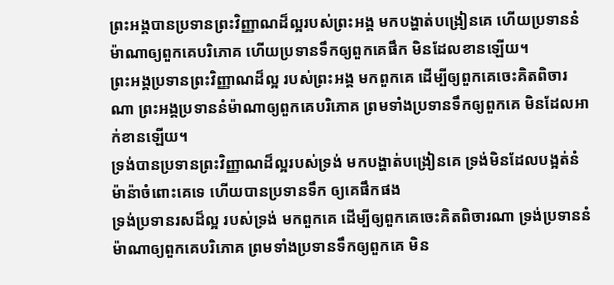ព្រះអង្គបានប្រទានព្រះវិញ្ញាណដ៏ល្អរបស់ព្រះអង្គ មកបង្ហាត់បង្រៀនគេ ហើយប្រទាននំម៉ាណាឲ្យពួកគេបរិភោគ ហើយប្រទានទឹកឲ្យពួកគេផឹក មិនដែលខានឡើយ។
ព្រះអង្គប្រទានព្រះវិញ្ញាណដ៏ល្អ របស់ព្រះអង្គ មកពួកគេ ដើម្បីឲ្យពួកគេចេះគិតពិចារណា ព្រះអង្គប្រទាននំម៉ាណាឲ្យពួកគេបរិភោគ ព្រមទាំងប្រទានទឹកឲ្យពួកគេ មិនដែលអាក់ខានឡើយ។
ទ្រង់បានប្រទានព្រះវិញ្ញាណដ៏ល្អរបស់ទ្រង់ មកបង្ហាត់បង្រៀនគេ ទ្រង់មិនដែលបង្អត់នំម៉ាន៉ាចំពោះគេទេ ហើយបានប្រទានទឹក ឲ្យគេផឹកផង
ទ្រង់ប្រទានរសដ៏ល្អ របស់ទ្រង់ មកពួកគេ ដើម្បីឲ្យពួកគេចេះគិតពិចារណា ទ្រង់ប្រទាននំម៉ាណាឲ្យពួកគេបរិភោគ ព្រមទាំងប្រទានទឹកឲ្យពួកគេ មិន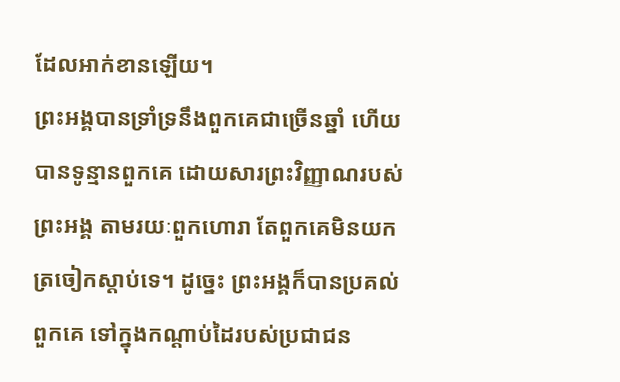ដែលអាក់ខានឡើយ។
ព្រះអង្គបានទ្រាំទ្រនឹងពួកគេជាច្រើនឆ្នាំ ហើយបានទូន្មានពួកគេ ដោយសារព្រះវិញ្ញាណរបស់ព្រះអង្គ តាមរយៈពួកហោរា តែពួកគេមិនយកត្រចៀកស្តាប់ទេ។ ដូច្នេះ ព្រះអង្គក៏បានប្រគល់ពួកគេ ទៅក្នុងកណ្ដាប់ដៃរបស់ប្រជាជន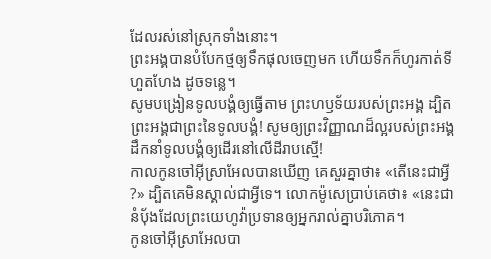ដែលរស់នៅស្រុកទាំងនោះ។
ព្រះអង្គបានបំបែកថ្មឲ្យទឹកផុលចេញមក ហើយទឹកក៏ហូរកាត់ទីហួតហែង ដូចទន្លេ។
សូមបង្រៀនទូលបង្គំឲ្យធ្វើតាម ព្រះហឫទ័យរបស់ព្រះអង្គ ដ្បិតព្រះអង្គជាព្រះនៃទូលបងំ្គ! សូមឲ្យព្រះវិញ្ញាណដ៏ល្អរបស់ព្រះអង្គ ដឹកនាំទូលបង្គំឲ្យដើរនៅលើដីរាបស្មើ!
កាលកូនចៅអ៊ីស្រាអែលបានឃើញ គេសួរគ្នាថា៖ «តើនេះជាអ្វី ?» ដ្បិតគេមិនស្គាល់ជាអ្វីទេ។ លោកម៉ូសេប្រាប់គេថា៖ «នេះជានំបុ័ងដែលព្រះយេហូវ៉ាប្រទានឲ្យអ្នករាល់គ្នាបរិភោគ។
កូនចៅអ៊ីស្រាអែលបា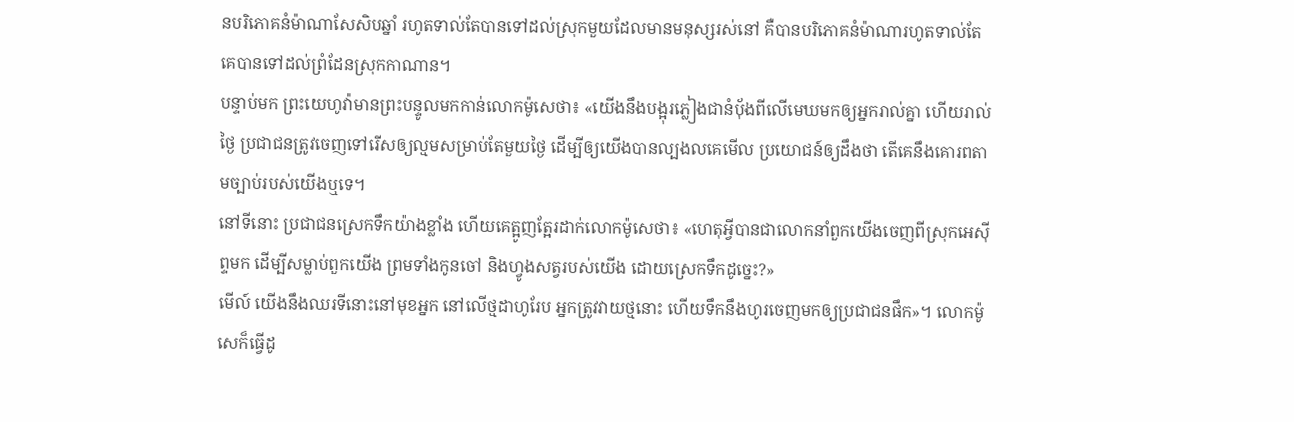នបរិភោគនំម៉ាណាសែសិបឆ្នាំ រហូតទាល់តែបានទៅដល់ស្រុកមួយដែលមានមនុស្សរស់នៅ គឺបានបរិភោគនំម៉ាណារហូតទាល់តែគេបានទៅដល់ព្រំដែនស្រុកកាណាន។
បន្ទាប់មក ព្រះយេហូវ៉ាមានព្រះបន្ទូលមកកាន់លោកម៉ូសេថា៖ «យើងនឹងបង្អុរភ្លៀងជានំបុ័ងពីលើមេឃមកឲ្យអ្នករាល់គ្នា ហើយរាល់ថ្ងៃ ប្រជាជនត្រូវចេញទៅរើសឲ្យល្មមសម្រាប់តែមួយថ្ងៃ ដើម្បីឲ្យយើងបានល្បងលគេមើល ប្រយោជន៍ឲ្យដឹងថា តើគេនឹងគោរពតាមច្បាប់របស់យើងឬទេ។
នៅទីនោះ ប្រជាជនស្រេកទឹកយ៉ាងខ្លាំង ហើយគេត្អូញត្អែរដាក់លោកម៉ូសេថា៖ «ហេតុអ្វីបានជាលោកនាំពួកយើងចេញពីស្រុកអេស៊ីព្ទមក ដើម្បីសម្លាប់ពួកយើង ព្រមទាំងកូនចៅ និងហ្វូងសត្វរបស់យើង ដោយស្រេកទឹកដូច្នេះ?»
មើល៍ យើងនឹងឈរទីនោះនៅមុខអ្នក នៅលើថ្មដាហូរែប អ្នកត្រូវវាយថ្មនោះ ហើយទឹកនឹងហូរចេញមកឲ្យប្រជាជនផឹក»។ លោកម៉ូសេក៏ធ្វើដូ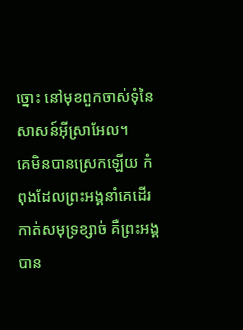ច្នោះ នៅមុខពួកចាស់ទុំនៃសាសន៍អ៊ីស្រាអែល។
គេមិនបានស្រេកឡើយ កំពុងដែលព្រះអង្គនាំគេដើរកាត់សមុទ្រខ្សាច់ គឺព្រះអង្គបាន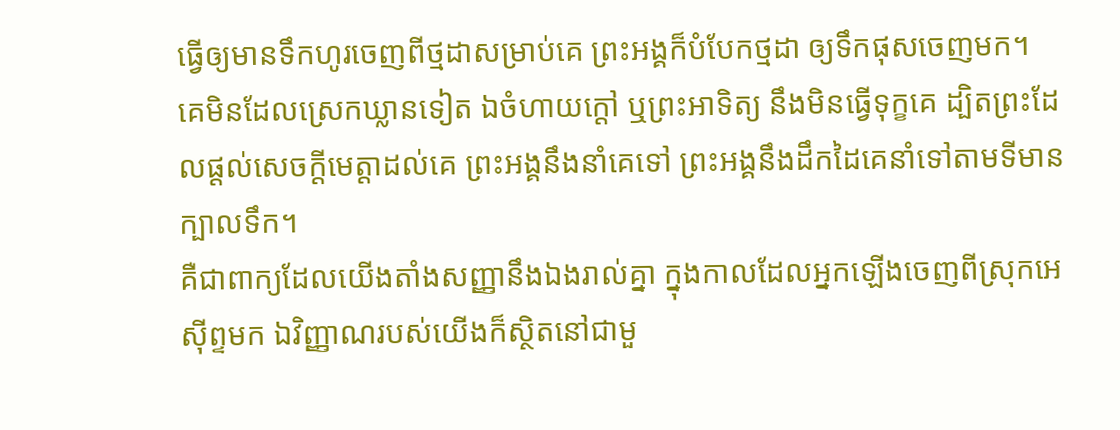ធ្វើឲ្យមានទឹកហូរចេញពីថ្មដាសម្រាប់គេ ព្រះអង្គក៏បំបែកថ្មដា ឲ្យទឹកផុសចេញមក។
គេមិនដែលស្រេកឃ្លានទៀត ឯចំហាយក្តៅ ឬព្រះអាទិត្យ នឹងមិនធ្វើទុក្ខគេ ដ្បិតព្រះដែលផ្តល់សេចក្ដីមេត្តាដល់គេ ព្រះអង្គនឹងនាំគេទៅ ព្រះអង្គនឹងដឹកដៃគេនាំទៅតាមទីមានក្បាលទឹក។
គឺជាពាក្យដែលយើងតាំងសញ្ញានឹងឯងរាល់គ្នា ក្នុងកាលដែលអ្នកឡើងចេញពីស្រុកអេស៊ីព្ទមក ឯវិញ្ញាណរបស់យើងក៏ស្ថិតនៅជាមួ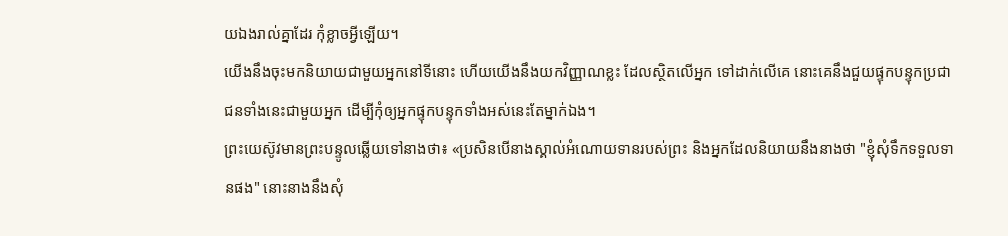យឯងរាល់គ្នាដែរ កុំខ្លាចអ្វីឡើយ។
យើងនឹងចុះមកនិយាយជាមួយអ្នកនៅទីនោះ ហើយយើងនឹងយកវិញ្ញាណខ្លះ ដែលស្ថិតលើអ្នក ទៅដាក់លើគេ នោះគេនឹងជួយផ្ទុកបន្ទុកប្រជាជនទាំងនេះជាមួយអ្នក ដើម្បីកុំឲ្យអ្នកផ្ទុកបន្ទុកទាំងអស់នេះតែម្នាក់ឯង។
ព្រះយេស៊ូវមានព្រះបន្ទូលឆ្លើយទៅនាងថា៖ «ប្រសិនបើនាងស្គាល់អំណោយទានរបស់ព្រះ និងអ្នកដែលនិយាយនឹងនាងថា "ខ្ញុំសុំទឹកទទួលទានផង" នោះនាងនឹងសុំ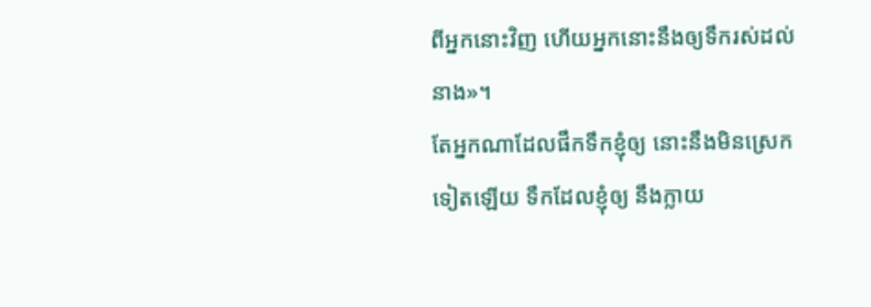ពីអ្នកនោះវិញ ហើយអ្នកនោះនឹងឲ្យទឹករស់ដល់នាង»។
តែអ្នកណាដែលផឹកទឹកខ្ញុំឲ្យ នោះនឹងមិនស្រេកទៀតឡើយ ទឹកដែលខ្ញុំឲ្យ នឹងក្លាយ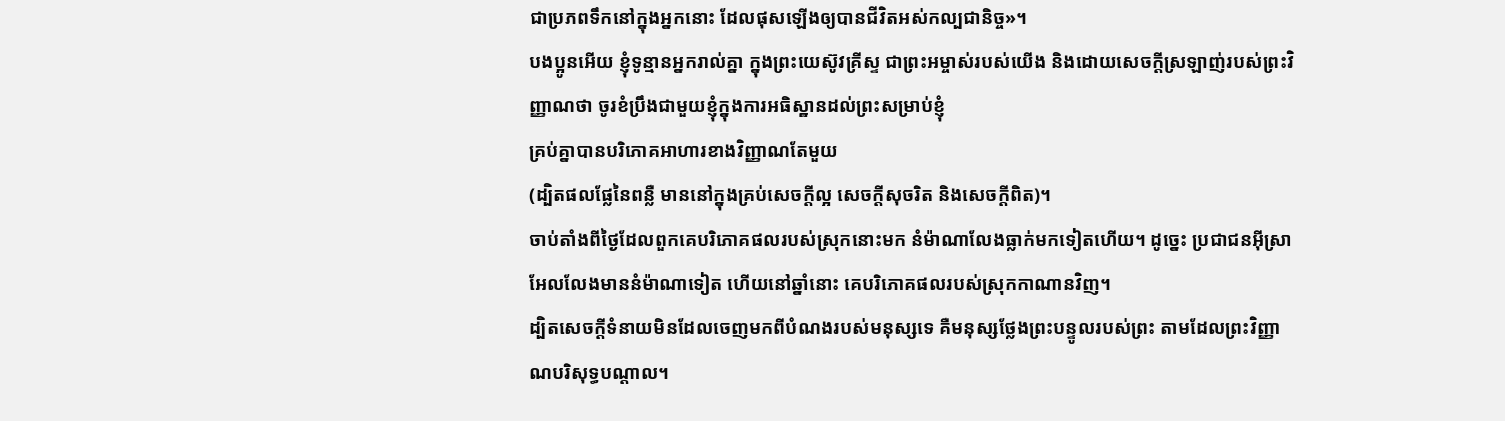ជាប្រភពទឹកនៅក្នុងអ្នកនោះ ដែលផុសឡើងឲ្យបានជីវិតអស់កល្បជានិច្ច»។
បងប្អូនអើយ ខ្ញុំទូន្មានអ្នករាល់គ្នា ក្នុងព្រះយេស៊ូវគ្រីស្ទ ជាព្រះអម្ចាស់របស់យើង និងដោយសេចក្តីស្រឡាញ់របស់ព្រះវិញ្ញាណថា ចូរខំប្រឹងជាមួយខ្ញុំក្នុងការអធិស្ឋានដល់ព្រះសម្រាប់ខ្ញុំ
គ្រប់គ្នាបានបរិភោគអាហារខាងវិញ្ញាណតែមួយ
(ដ្បិតផលផ្លែនៃពន្លឺ មាននៅក្នុងគ្រប់សេចក្ដីល្អ សេចក្តីសុចរិត និងសេចក្តីពិត)។
ចាប់តាំងពីថ្ងៃដែលពួកគេបរិភោគផលរបស់ស្រុកនោះមក នំម៉ាណាលែងធ្លាក់មកទៀតហើយ។ ដូច្នេះ ប្រជាជនអ៊ីស្រាអែលលែងមាននំម៉ាណាទៀត ហើយនៅឆ្នាំនោះ គេបរិភោគផលរបស់ស្រុកកាណានវិញ។
ដ្បិតសេចក្ដីទំនាយមិនដែលចេញមកពីបំណងរបស់មនុស្សទេ គឺមនុស្សថ្លែងព្រះបន្ទូលរបស់ព្រះ តាមដែលព្រះវិញ្ញាណបរិសុទ្ធបណ្ដាល។